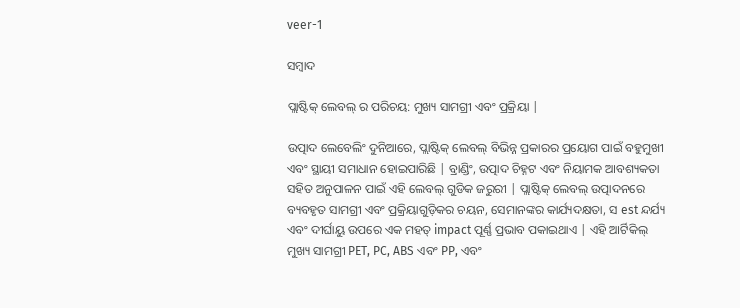veer-1

ସମ୍ବାଦ

ପ୍ଲାଷ୍ଟିକ୍ ଲେବଲ୍ ର ପରିଚୟ: ମୁଖ୍ୟ ସାମଗ୍ରୀ ଏବଂ ପ୍ରକ୍ରିୟା |

ଉତ୍ପାଦ ଲେବେଲିଂ ଦୁନିଆରେ, ପ୍ଲାଷ୍ଟିକ୍ ଲେବଲ୍ ବିଭିନ୍ନ ପ୍ରକାରର ପ୍ରୟୋଗ ପାଇଁ ବହୁମୁଖୀ ଏବଂ ସ୍ଥାୟୀ ସମାଧାନ ହୋଇପାରିଛି | ବ୍ରାଣ୍ଡିଂ, ଉତ୍ପାଦ ଚିହ୍ନଟ ଏବଂ ନିୟାମକ ଆବଶ୍ୟକତା ସହିତ ଅନୁପାଳନ ପାଇଁ ଏହି ଲେବଲ୍ ଗୁଡିକ ଜରୁରୀ | ପ୍ଲାଷ୍ଟିକ୍ ଲେବଲ୍ ଉତ୍ପାଦନରେ ବ୍ୟବହୃତ ସାମଗ୍ରୀ ଏବଂ ପ୍ରକ୍ରିୟାଗୁଡ଼ିକର ଚୟନ, ସେମାନଙ୍କର କାର୍ଯ୍ୟଦକ୍ଷତା, ସ est ନ୍ଦର୍ଯ୍ୟ ଏବଂ ଦୀର୍ଘାୟୁ ଉପରେ ଏକ ମହତ୍ impact ପୂର୍ଣ୍ଣ ପ୍ରଭାବ ପକାଇଥାଏ | ଏହି ଆର୍ଟିକିଲ୍ ମୁଖ୍ୟ ସାମଗ୍ରୀ PET, PC, ABS ଏବଂ PP, ଏବଂ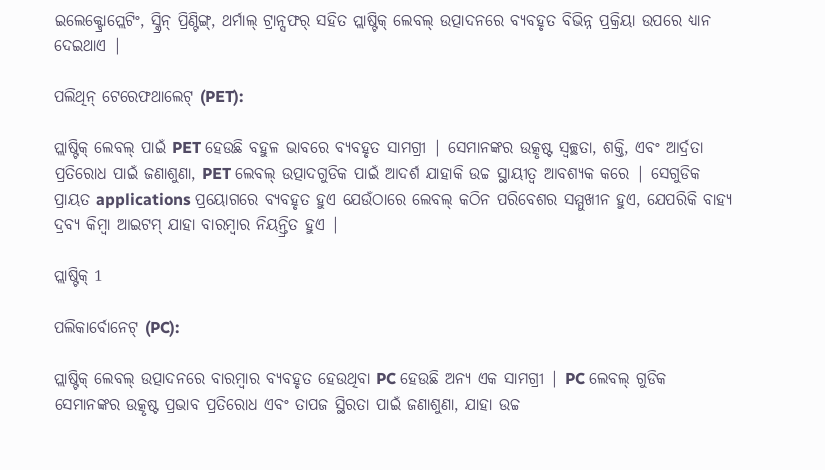ଇଲେକ୍ଟ୍ରୋପ୍ଲେଟିଂ, ସ୍କ୍ରିନ୍ ପ୍ରିଣ୍ଟିଙ୍ଗ୍, ଥର୍ମାଲ୍ ଟ୍ରାନ୍ସଫର୍ ସହିତ ପ୍ଲାଷ୍ଟିକ୍ ଲେବଲ୍ ଉତ୍ପାଦନରେ ବ୍ୟବହୃତ ବିଭିନ୍ନ ପ୍ରକ୍ରିୟା ଉପରେ ଧ୍ୟାନ ଦେଇଥାଏ |

ପଲିଥିନ୍ ଟେରେଫଥାଲେଟ୍ (PET):

ପ୍ଲାଷ୍ଟିକ୍ ଲେବଲ୍ ପାଇଁ PET ହେଉଛି ବହୁଳ ଭାବରେ ବ୍ୟବହୃତ ସାମଗ୍ରୀ | ସେମାନଙ୍କର ଉତ୍କୃଷ୍ଟ ସ୍ୱଚ୍ଛତା, ଶକ୍ତି, ଏବଂ ଆର୍ଦ୍ରତା ପ୍ରତିରୋଧ ପାଇଁ ଜଣାଶୁଣା, PET ଲେବଲ୍ ଉତ୍ପାଦଗୁଡିକ ପାଇଁ ଆଦର୍ଶ ଯାହାକି ଉଚ୍ଚ ସ୍ଥାୟୀତ୍ୱ ଆବଶ୍ୟକ କରେ | ସେଗୁଡିକ ପ୍ରାୟତ applications ପ୍ରୟୋଗରେ ବ୍ୟବହୃତ ହୁଏ ଯେଉଁଠାରେ ଲେବଲ୍ କଠିନ ପରିବେଶର ସମ୍ମୁଖୀନ ହୁଏ, ଯେପରିକି ବାହ୍ୟ ଦ୍ରବ୍ୟ କିମ୍ବା ଆଇଟମ୍ ଯାହା ବାରମ୍ବାର ନିୟନ୍ତ୍ରିତ ହୁଏ |

ପ୍ଲାଷ୍ଟିକ୍ 1

ପଲିକାର୍ବୋନେଟ୍ (PC):

ପ୍ଲାଷ୍ଟିକ୍ ଲେବଲ୍ ଉତ୍ପାଦନରେ ବାରମ୍ବାର ବ୍ୟବହୃତ ହେଉଥିବା PC ହେଉଛି ଅନ୍ୟ ଏକ ସାମଗ୍ରୀ | PC ଲେବଲ୍ ଗୁଡିକ ସେମାନଙ୍କର ଉତ୍କୃଷ୍ଟ ପ୍ରଭାବ ପ୍ରତିରୋଧ ଏବଂ ତାପଜ ସ୍ଥିରତା ପାଇଁ ଜଣାଶୁଣା, ଯାହା ଉଚ୍ଚ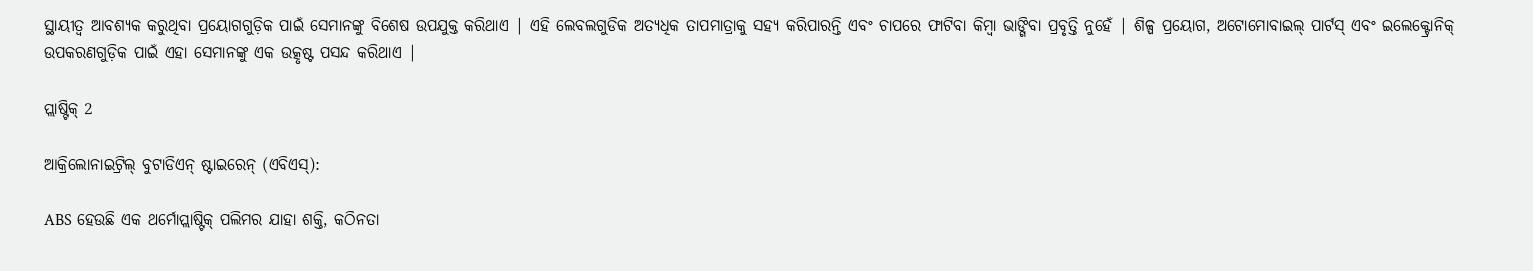ସ୍ଥାୟୀତ୍ୱ ଆବଶ୍ୟକ କରୁଥିବା ପ୍ରୟୋଗଗୁଡ଼ିକ ପାଇଁ ସେମାନଙ୍କୁ ବିଶେଷ ଉପଯୁକ୍ତ କରିଥାଏ | ଏହି ଲେବଲଗୁଡିକ ଅତ୍ୟଧିକ ତାପମାତ୍ରାକୁ ସହ୍ୟ କରିପାରନ୍ତି ଏବଂ ଚାପରେ ଫାଟିବା କିମ୍ବା ଭାଙ୍ଗିବା ପ୍ରବୃତ୍ତି ନୁହେଁ | ଶିଳ୍ପ ପ୍ରୟୋଗ, ଅଟୋମୋବାଇଲ୍ ପାର୍ଟସ୍ ଏବଂ ଇଲେକ୍ଟ୍ରୋନିକ୍ ଉପକରଣଗୁଡ଼ିକ ପାଇଁ ଏହା ସେମାନଙ୍କୁ ଏକ ଉତ୍କୃଷ୍ଟ ପସନ୍ଦ କରିଥାଏ |

ପ୍ଲାଷ୍ଟିକ୍ 2

ଆକ୍ରିଲୋନାଇଟ୍ରିଲ୍ ବୁଟାଡିଏନ୍ ଷ୍ଟାଇରେନ୍ (ଏବିଏସ୍):

ABS ହେଉଛି ଏକ ଥର୍ମୋପ୍ଲାଷ୍ଟିକ୍ ପଲିମର ଯାହା ଶକ୍ତି, କଠିନତା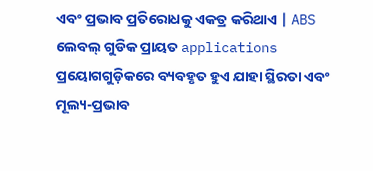ଏବଂ ପ୍ରଭାବ ପ୍ରତିରୋଧକୁ ଏକତ୍ର କରିଥାଏ | ABS ଲେବଲ୍ ଗୁଡିକ ପ୍ରାୟତ applications ପ୍ରୟୋଗଗୁଡ଼ିକରେ ବ୍ୟବହୃତ ହୁଏ ଯାହା ସ୍ଥିରତା ଏବଂ ମୂଲ୍ୟ-ପ୍ରଭାବ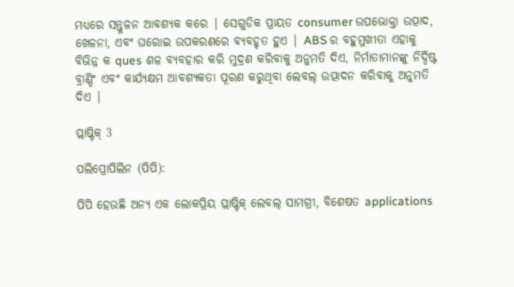ମଧ୍ୟରେ ସନ୍ତୁଳନ ଆବଶ୍ୟକ କରେ | ସେଗୁଡିକ ପ୍ରାୟତ consumer ଉପଭୋକ୍ତା ଉତ୍ପାଦ, ଖେଳନା, ଏବଂ ଘରୋଇ ଉପକରଣରେ ବ୍ୟବହୃତ ହୁଏ | ABS ର ବହୁମୁଖୀତା ଏହାକୁ ବିଭିନ୍ନ କ ques ଶଳ ବ୍ୟବହାର କରି ମୁଦ୍ରଣ କରିବାକୁ ଅନୁମତି ଦିଏ, ନିର୍ମାତାମାନଙ୍କୁ ନିର୍ଦ୍ଦିଷ୍ଟ ବ୍ରାଣ୍ଡିଂ ଏବଂ କାର୍ଯ୍ୟକ୍ଷମ ଆବଶ୍ୟକତା ପୂରଣ କରୁଥିବା ଲେବଲ୍ ଉତ୍ପାଦନ କରିବାକୁ ଅନୁମତି ଦିଏ |

ପ୍ଲାଷ୍ଟିକ୍ 3

ପଲିପ୍ରୋପିଲିନ (ପିପି):

ପିପି ହେଉଛି ଅନ୍ୟ ଏକ ଲୋକପ୍ରିୟ ପ୍ଲାଷ୍ଟିକ୍ ଲେବଲ୍ ସାମଗ୍ରୀ, ବିଶେଷତ applications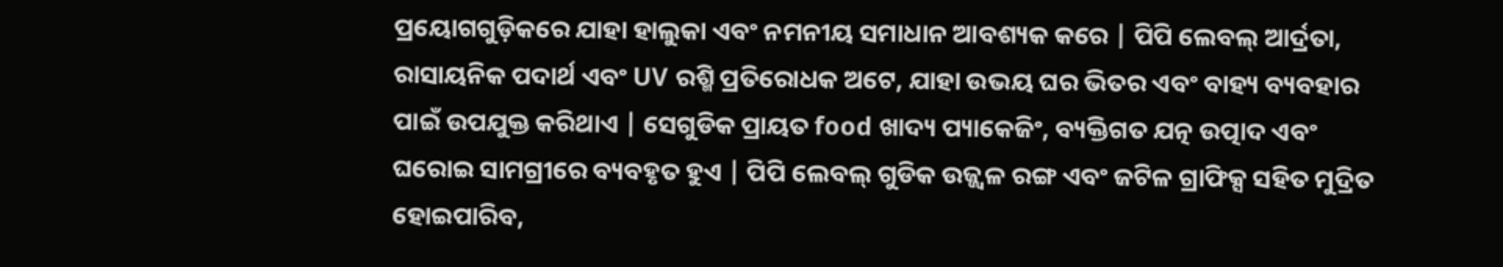ପ୍ରୟୋଗଗୁଡ଼ିକରେ ଯାହା ହାଲୁକା ଏବଂ ନମନୀୟ ସମାଧାନ ଆବଶ୍ୟକ କରେ | ପିପି ଲେବଲ୍ ଆର୍ଦ୍ରତା, ରାସାୟନିକ ପଦାର୍ଥ ଏବଂ UV ରଶ୍ମି ପ୍ରତିରୋଧକ ଅଟେ, ଯାହା ଉଭୟ ଘର ଭିତର ଏବଂ ବାହ୍ୟ ବ୍ୟବହାର ପାଇଁ ଉପଯୁକ୍ତ କରିଥାଏ | ସେଗୁଡିକ ପ୍ରାୟତ food ଖାଦ୍ୟ ପ୍ୟାକେଜିଂ, ବ୍ୟକ୍ତିଗତ ଯତ୍ନ ଉତ୍ପାଦ ଏବଂ ଘରୋଇ ସାମଗ୍ରୀରେ ବ୍ୟବହୃତ ହୁଏ | ପିପି ଲେବଲ୍ ଗୁଡିକ ଉଜ୍ଜ୍ୱଳ ରଙ୍ଗ ଏବଂ ଜଟିଳ ଗ୍ରାଫିକ୍ସ ସହିତ ମୁଦ୍ରିତ ହୋଇପାରିବ,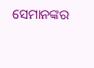ସେମାନଙ୍କର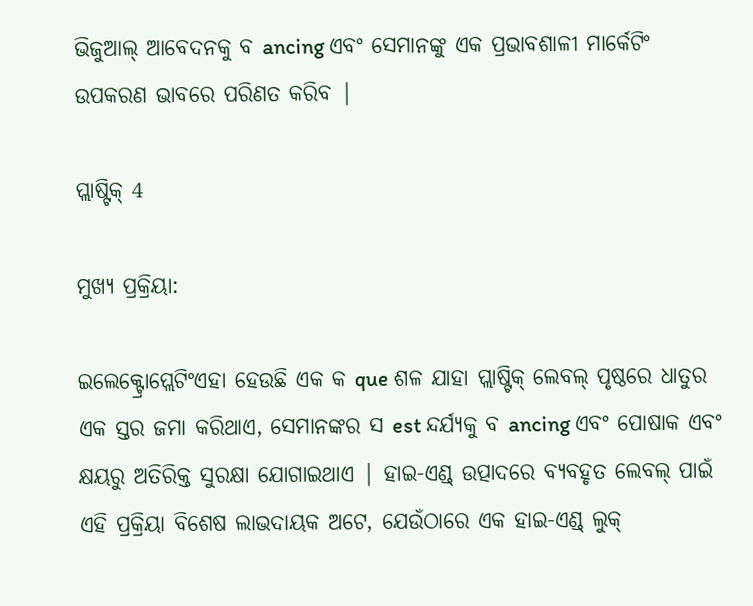ଭିଜୁଆଲ୍ ଆବେଦନକୁ ବ ancing ଏବଂ ସେମାନଙ୍କୁ ଏକ ପ୍ରଭାବଶାଳୀ ମାର୍କେଟିଂ ଉପକରଣ ଭାବରେ ପରିଣତ କରିବ |

ପ୍ଲାଷ୍ଟିକ୍ 4

ମୁଖ୍ୟ ପ୍ରକ୍ରିୟା:

ଇଲେକ୍ଟ୍ରୋପ୍ଲେଟିଂଏହା ହେଉଛି ଏକ କ que ଶଳ ଯାହା ପ୍ଲାଷ୍ଟିକ୍ ଲେବଲ୍ ପୃଷ୍ଠରେ ଧାତୁର ଏକ ସ୍ତର ଜମା କରିଥାଏ, ସେମାନଙ୍କର ସ est ନ୍ଦର୍ଯ୍ୟକୁ ବ ancing ଏବଂ ପୋଷାକ ଏବଂ କ୍ଷୟରୁ ଅତିରିକ୍ତ ସୁରକ୍ଷା ଯୋଗାଇଥାଏ | ହାଇ-ଏଣ୍ଡ୍ ଉତ୍ପାଦରେ ବ୍ୟବହୃତ ଲେବଲ୍ ପାଇଁ ଏହି ପ୍ରକ୍ରିୟା ବିଶେଷ ଲାଭଦାୟକ ଅଟେ, ଯେଉଁଠାରେ ଏକ ହାଇ-ଏଣ୍ଡ୍ ଲୁକ୍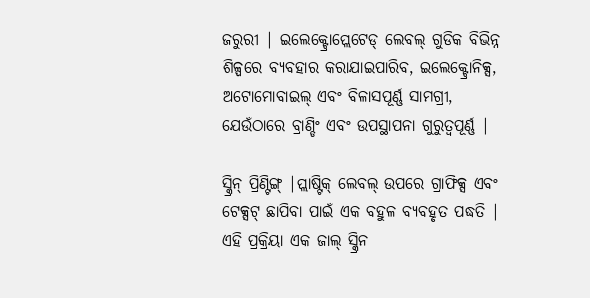ଜରୁରୀ | ଇଲେକ୍ଟ୍ରୋପ୍ଲେଟେଡ୍ ଲେବଲ୍ ଗୁଡିକ ବିଭିନ୍ନ ଶିଳ୍ପରେ ବ୍ୟବହାର କରାଯାଇପାରିବ, ଇଲେକ୍ଟ୍ରୋନିକ୍ସ, ଅଟୋମୋବାଇଲ୍ ଏବଂ ବିଳାସପୂର୍ଣ୍ଣ ସାମଗ୍ରୀ, ଯେଉଁଠାରେ ବ୍ରାଣ୍ଡିଂ ଏବଂ ଉପସ୍ଥାପନା ଗୁରୁତ୍ୱପୂର୍ଣ୍ଣ |

ସ୍କ୍ରିନ୍ ପ୍ରିଣ୍ଟିଙ୍ଗ୍ |ପ୍ଲାଷ୍ଟିକ୍ ଲେବଲ୍ ଉପରେ ଗ୍ରାଫିକ୍ସ ଏବଂ ଟେକ୍ସଟ୍ ଛାପିବା ପାଇଁ ଏକ ବହୁଳ ବ୍ୟବହୃତ ପଦ୍ଧତି | ଏହି ପ୍ରକ୍ରିୟା ଏକ ଜାଲ୍ ସ୍କ୍ରିନ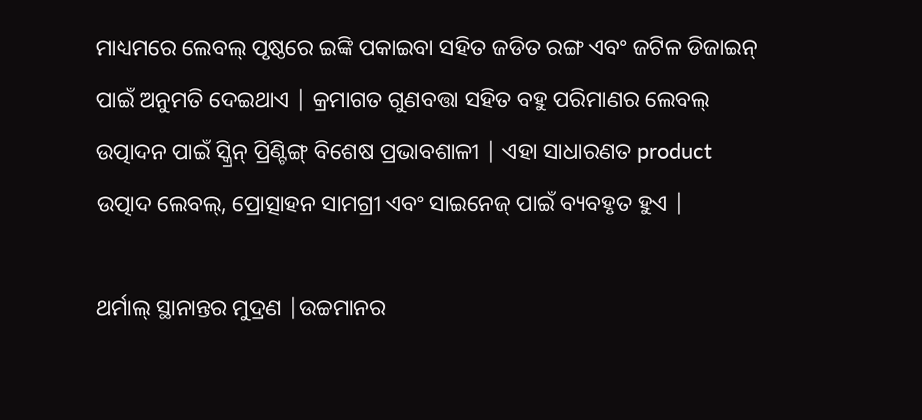ମାଧ୍ୟମରେ ଲେବଲ୍ ପୃଷ୍ଠରେ ଇଙ୍କି ପକାଇବା ସହିତ ଜଡିତ ରଙ୍ଗ ଏବଂ ଜଟିଳ ଡିଜାଇନ୍ ପାଇଁ ଅନୁମତି ଦେଇଥାଏ | କ୍ରମାଗତ ଗୁଣବତ୍ତା ସହିତ ବହୁ ପରିମାଣର ଲେବଲ୍ ଉତ୍ପାଦନ ପାଇଁ ସ୍କ୍ରିନ୍ ପ୍ରିଣ୍ଟିଙ୍ଗ୍ ବିଶେଷ ପ୍ରଭାବଶାଳୀ | ଏହା ସାଧାରଣତ product ଉତ୍ପାଦ ଲେବଲ୍, ପ୍ରୋତ୍ସାହନ ସାମଗ୍ରୀ ଏବଂ ସାଇନେଜ୍ ପାଇଁ ବ୍ୟବହୃତ ହୁଏ |

ଥର୍ମାଲ୍ ସ୍ଥାନାନ୍ତର ମୁଦ୍ରଣ |ଉଚ୍ଚମାନର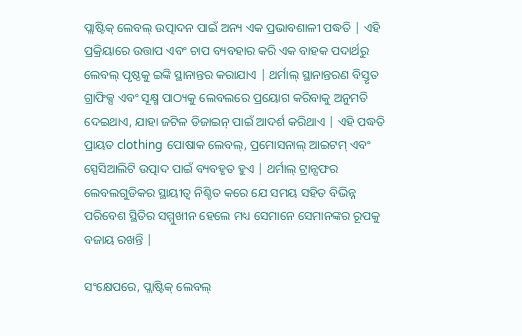ପ୍ଲାଷ୍ଟିକ୍ ଲେବଲ୍ ଉତ୍ପାଦନ ପାଇଁ ଅନ୍ୟ ଏକ ପ୍ରଭାବଶାଳୀ ପଦ୍ଧତି | ଏହି ପ୍ରକ୍ରିୟାରେ ଉତ୍ତାପ ଏବଂ ଚାପ ବ୍ୟବହାର କରି ଏକ ବାହକ ପଦାର୍ଥରୁ ଲେବଲ୍ ପୃଷ୍ଠକୁ ଇଙ୍କି ସ୍ଥାନାନ୍ତର କରାଯାଏ | ଥର୍ମାଲ୍ ସ୍ଥାନାନ୍ତରଣ ବିସ୍ତୃତ ଗ୍ରାଫିକ୍ସ ଏବଂ ସୂକ୍ଷ୍ମ ପାଠ୍ୟକୁ ଲେବଲରେ ପ୍ରୟୋଗ କରିବାକୁ ଅନୁମତି ଦେଇଥାଏ, ଯାହା ଜଟିଳ ଡିଜାଇନ୍ ପାଇଁ ଆଦର୍ଶ କରିଥାଏ | ଏହି ପଦ୍ଧତି ପ୍ରାୟତ clothing ପୋଷାକ ଲେବଲ୍, ପ୍ରମୋସନାଲ୍ ଆଇଟମ୍ ଏବଂ ସ୍ପେସିଆଲିଟି ଉତ୍ପାଦ ପାଇଁ ବ୍ୟବହୃତ ହୁଏ | ଥର୍ମାଲ୍ ଟ୍ରାନ୍ସଫର ଲେବଲଗୁଡିକର ସ୍ଥାୟୀତ୍ୱ ନିଶ୍ଚିତ କରେ ଯେ ସମୟ ସହିତ ବିଭିନ୍ନ ପରିବେଶ ସ୍ଥିତିର ସମ୍ମୁଖୀନ ହେଲେ ମଧ୍ୟ ସେମାନେ ସେମାନଙ୍କର ରୂପକୁ ବଜାୟ ରଖନ୍ତି |

ସଂକ୍ଷେପରେ, ପ୍ଲାଷ୍ଟିକ୍ ଲେବଲ୍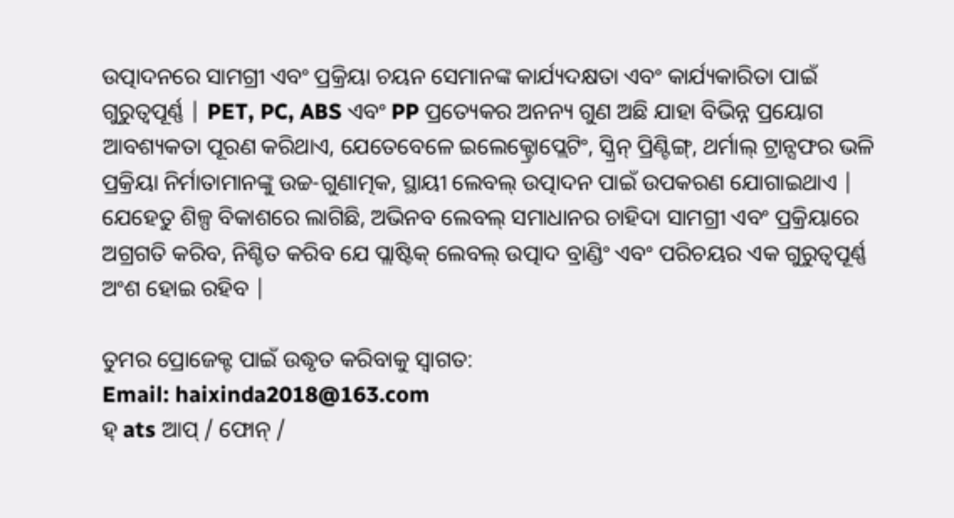ଉତ୍ପାଦନରେ ସାମଗ୍ରୀ ଏବଂ ପ୍ରକ୍ରିୟା ଚୟନ ସେମାନଙ୍କ କାର୍ଯ୍ୟଦକ୍ଷତା ଏବଂ କାର୍ଯ୍ୟକାରିତା ପାଇଁ ଗୁରୁତ୍ୱପୂର୍ଣ୍ଣ | PET, PC, ABS ଏବଂ PP ପ୍ରତ୍ୟେକର ଅନନ୍ୟ ଗୁଣ ଅଛି ଯାହା ବିଭିନ୍ନ ପ୍ରୟୋଗ ଆବଶ୍ୟକତା ପୂରଣ କରିଥାଏ, ଯେତେବେଳେ ଇଲେକ୍ଟ୍ରୋପ୍ଲେଟିଂ, ସ୍କ୍ରିନ୍ ପ୍ରିଣ୍ଟିଙ୍ଗ୍, ଥର୍ମାଲ୍ ଟ୍ରାନ୍ସଫର ଭଳି ପ୍ରକ୍ରିୟା ନିର୍ମାତାମାନଙ୍କୁ ଉଚ୍ଚ-ଗୁଣାତ୍ମକ, ସ୍ଥାୟୀ ଲେବଲ୍ ଉତ୍ପାଦନ ପାଇଁ ଉପକରଣ ଯୋଗାଇଥାଏ | ଯେହେତୁ ଶିଳ୍ପ ବିକାଶରେ ଲାଗିଛି, ଅଭିନବ ଲେବଲ୍ ସମାଧାନର ଚାହିଦା ସାମଗ୍ରୀ ଏବଂ ପ୍ରକ୍ରିୟାରେ ଅଗ୍ରଗତି କରିବ, ନିଶ୍ଚିତ କରିବ ଯେ ପ୍ଲାଷ୍ଟିକ୍ ଲେବଲ୍ ଉତ୍ପାଦ ବ୍ରାଣ୍ଡିଂ ଏବଂ ପରିଚୟର ଏକ ଗୁରୁତ୍ୱପୂର୍ଣ୍ଣ ଅଂଶ ହୋଇ ରହିବ |

ତୁମର ପ୍ରୋଜେକ୍ଟ ପାଇଁ ଉଦ୍ଧୃତ କରିବାକୁ ସ୍ୱାଗତ:
Email: haixinda2018@163.com
ହ୍ ats ଆପ୍ / ଫୋନ୍ /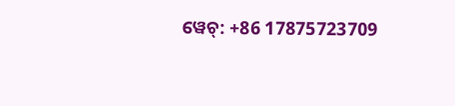ୱେଚ୍: +86 17875723709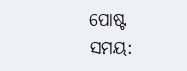ପୋଷ୍ଟ ସମୟ: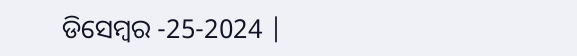ଡିସେମ୍ବର -25-2024 |